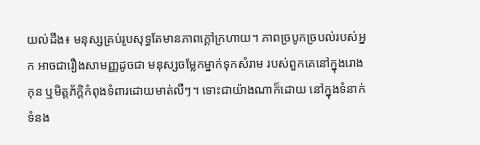យល់ដឹង៖ មនុស្សគ្រប់រូបសុទ្ធតែមានភាពក្ដៅក្រហាយ។ ភាពច្របូកច្របល់របស់អ្នក អាចជារឿងសាមញ្ញដូចជា មនុស្សចម្លែកម្នាក់ទុកសំរាម របស់ពួកគេនៅក្នុងរោងកុន ឬមិត្តភ័ក្តិកំពុងទំពារដោយមាត់លឺៗ។ ទោះជាយ៉ាងណាក៏ដោយ នៅក្នុងទំនាក់ទំនង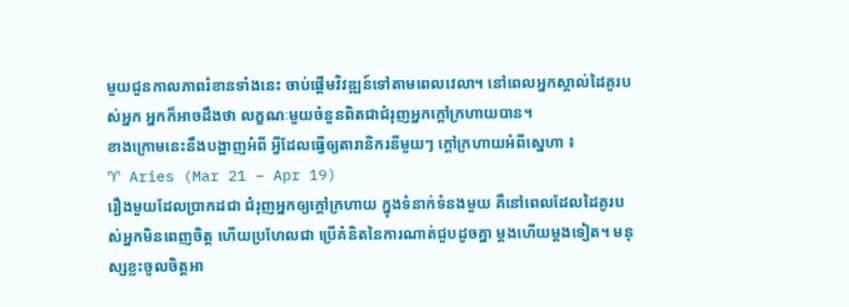មួយជួនកាលភាពរំខានទាំងនេះ ចាប់ផ្តើមវិវឌ្ឍន៍ទៅតាមពេលវេលា។ នៅពេលអ្នកស្គាល់ដៃគូរបស់អ្នក អ្នកក៏អាចដឹងថា លក្ខណៈមួយចំនួនពិតជាជំរុញអ្នកក្ដៅក្រហាយបាន។
ខាងក្រោមនេះនឹងបង្ហាញអំពី អ្វីដែលធ្វើឲ្យតារានិករនីមួយៗ ក្ដៅក្រហាយអំពីស្នេហា ៖
♈ Aries (Mar 21 – Apr 19)
រឿងមួយដែលប្រាកដជា ជំរុញអ្នកឲ្យក្ដៅក្រហាយ ក្នុងទំនាក់ទំនងមួយ គឺនៅពេលដែលដៃគូរបស់អ្នកមិនពេញចិត្ត ហើយប្រហែលជា ប្រើគំនិតនៃការណាត់ជួបដូចគ្នា ម្តងហើយម្តងទៀត។ មនុស្សខ្លះចូលចិត្តអា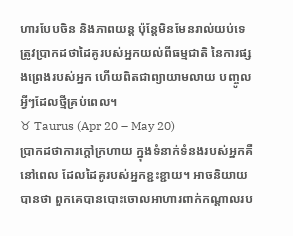ហារបែបចិន និងភាពយន្ត ប៉ុន្តែមិនមែនរាល់យប់ទេ ត្រូវប្រាកដថាដៃគូរបស់អ្នកយល់ពីធម្មជាតិ នៃការផ្សងព្រេងរបស់អ្នក ហើយពិតជាព្យាយាមលាយ បញ្ចូលអ្វីៗដែលថ្មីគ្រប់ពេល។
♉ Taurus (Apr 20 – May 20)
ប្រាកដថាការក្ដៅក្រហាយ ក្នុងទំនាក់ទំនងរបស់អ្នកគឺនៅពេល ដែលដៃគូរបស់អ្នកខ្ជះខ្ជាយ។ អាចនិយាយបានថា ពួកគេបានបោះចោលអាហារពាក់កណ្តាលរប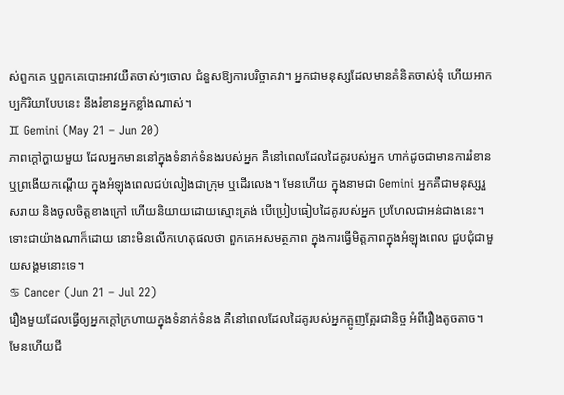ស់ពួកគេ ឬពួកគេបោះអាវយឺតចាស់ៗចោល ជំនួសឱ្យការបរិច្ចាគវា។ អ្នកជាមនុស្សដែលមានគំនិតចាស់ទុំ ហើយអាកប្បកិរិយាបែបនេះ នឹងរំខានអ្នកខ្លាំងណាស់។
♊ Gemini (May 21 – Jun 20)
ភាពក្ដៅក្ហាយមួយ ដែលអ្នកមាននៅក្នុងទំនាក់ទំនងរបស់អ្នក គឺនៅពេលដែលដៃគូរបស់អ្នក ហាក់ដូចជាមានការរំខាន ឬព្រងើយកណ្តើយ ក្នុងអំឡុងពេលជប់លៀងជាក្រុម ឬដើរលេង។ មែនហើយ ក្នុងនាមជា Gemini អ្នកគឺជាមនុស្សរួសរាយ និងចូលចិត្តខាងក្រៅ ហើយនិយាយដោយស្មោះត្រង់ បើប្រៀបធៀបដៃគូរបស់អ្នក ប្រហែលជាអន់ជាងនេះ។ ទោះជាយ៉ាងណាក៏ដោយ នោះមិនលើកហេតុផលថា ពួកគេអសមត្ថភាព ក្នុងការធ្វើមិត្តភាពក្នុងអំឡុងពេល ជួបជុំជាមួយសង្គមនោះទេ។
♋ Cancer (Jun 21 – Jul 22)
រឿងមួយដែលធ្វើឲ្យអ្នកក្ដៅក្រហាយក្នុងទំនាក់ទំនង គឺនៅពេលដែលដៃគូរបស់អ្នកត្អូញត្អែរជានិច្ច អំពីរឿងតូចតាច។ មែនហើយជី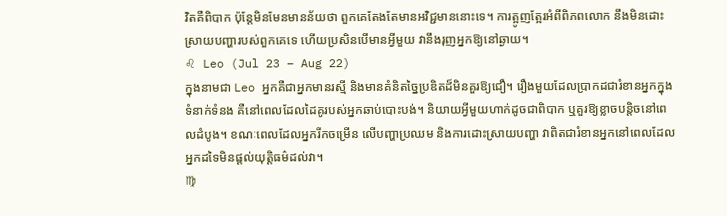វិតគឺពិបាក ប៉ុន្តែមិនមែនមានន័យថា ពួកគេតែងតែមានអវិជ្ជមាននោះទេ។ ការត្អូញត្អែរអំពីពិភពលោក នឹងមិនដោះស្រាយបញ្ហារបស់ពួកគេទេ ហើយប្រសិនបើមានអ្វីមួយ វានឹងរុញអ្នកឱ្យនៅឆ្ងាយ។
♌ Leo (Jul 23 – Aug 22)
ក្នុងនាមជា Leo អ្នកគឺជាអ្នកមានរស្មី និងមានគំនិតច្នៃប្រឌិតដ៏មិនគួរឱ្យជឿ។ រឿងមួយដែលប្រាកដជារំខានអ្នកក្នុងទំនាក់ទំនង គឺនៅពេលដែលដៃគូរបស់អ្នកឆាប់បោះបង់។ និយាយអ្វីមួយហាក់ដូចជាពិបាក ឬគួរឱ្យខ្លាចបន្តិចនៅពេលដំបូង។ ខណៈពេលដែលអ្នករីកចម្រើន លើបញ្ហាប្រឈម និងការដោះស្រាយបញ្ហា វាពិតជារំខានអ្នកនៅពេលដែល អ្នកដទៃមិនផ្តល់យុត្តិធម៌ដល់វា។
♍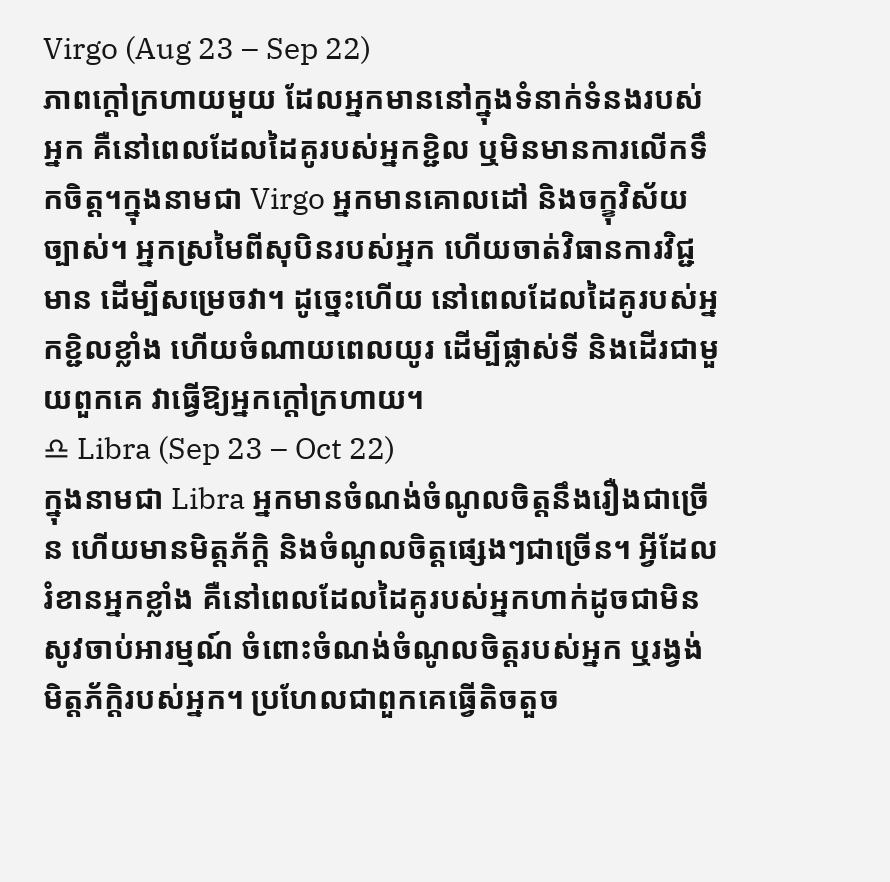Virgo (Aug 23 – Sep 22)
ភាពក្ដៅក្រហាយមួយ ដែលអ្នកមាននៅក្នុងទំនាក់ទំនងរបស់អ្នក គឺនៅពេលដែលដៃគូរបស់អ្នកខ្ជិល ឬមិនមានការលើកទឹកចិត្ត។ក្នុងនាមជា Virgo អ្នកមានគោលដៅ និងចក្ខុវិស័យច្បាស់។ អ្នកស្រមៃពីសុបិនរបស់អ្នក ហើយចាត់វិធានការវិជ្ជមាន ដើម្បីសម្រេចវា។ ដូច្នេះហើយ នៅពេលដែលដៃគូរបស់អ្នកខ្ជិលខ្លាំង ហើយចំណាយពេលយូរ ដើម្បីផ្លាស់ទី និងដើរជាមួយពួកគេ វាធ្វើឱ្យអ្នកក្ដៅក្រហាយ។
♎ Libra (Sep 23 – Oct 22)
ក្នុងនាមជា Libra អ្នកមានចំណង់ចំណូលចិត្តនឹងរឿងជាច្រើន ហើយមានមិត្តភ័ក្ដិ និងចំណូលចិត្តផ្សេងៗជាច្រើន។ អ្វីដែលរំខានអ្នកខ្លាំង គឺនៅពេលដែលដៃគូរបស់អ្នកហាក់ដូចជាមិនសូវចាប់អារម្មណ៍ ចំពោះចំណង់ចំណូលចិត្តរបស់អ្នក ឬរង្វង់មិត្តភ័ក្ដិរបស់អ្នក។ ប្រហែលជាពួកគេធ្វើតិចតួច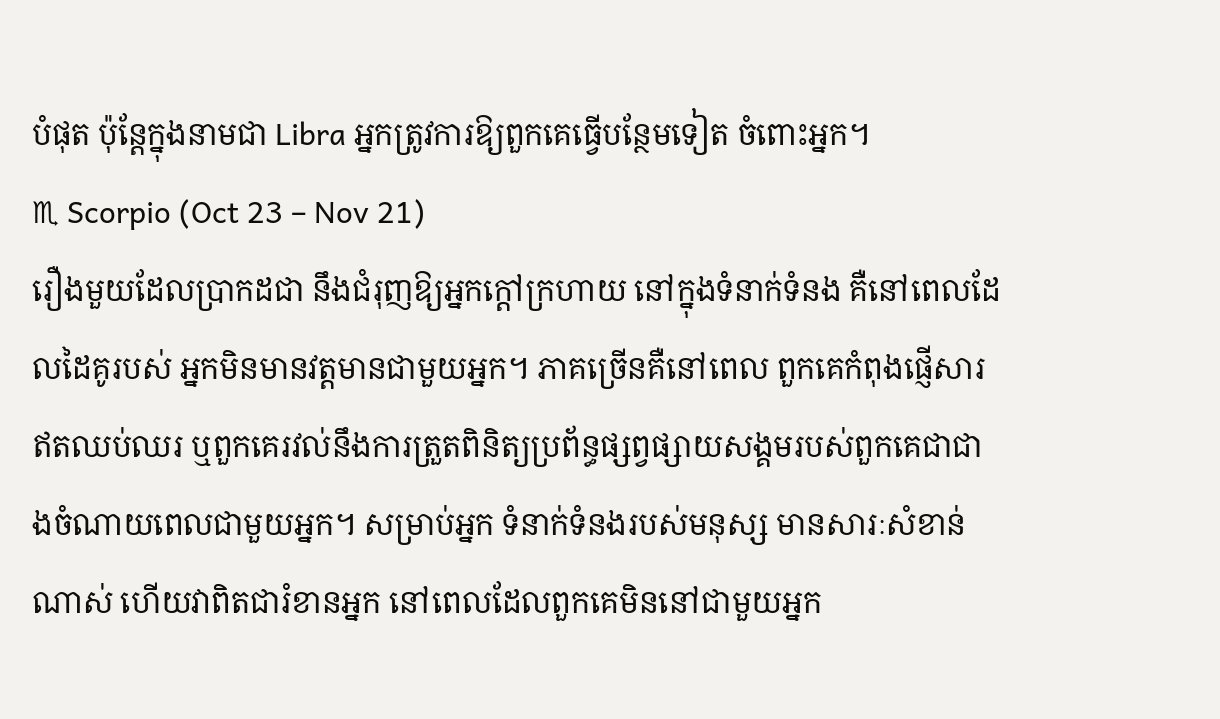បំផុត ប៉ុន្តែក្នុងនាមជា Libra អ្នកត្រូវការឱ្យពួកគេធ្វើបន្ថែមទៀត ចំពោះអ្នក។
♏ Scorpio (Oct 23 – Nov 21)
រឿងមួយដែលប្រាកដជា នឹងជំរុញឱ្យអ្នកក្ដៅក្រហាយ នៅក្នុងទំនាក់ទំនង គឺនៅពេលដែលដៃគូរបស់ អ្នកមិនមានវត្តមានជាមួយអ្នក។ ភាគច្រើនគឺនៅពេល ពួកគេកំពុងផ្ញើសារឥតឈប់ឈរ ឬពួកគេរវល់នឹងការត្រួតពិនិត្យប្រព័ន្ធផ្សព្វផ្សាយសង្គមរបស់ពួកគេជាជាងចំណាយពេលជាមួយអ្នក។ សម្រាប់អ្នក ទំនាក់ទំនងរបស់មនុស្ស មានសារៈសំខាន់ណាស់ ហើយវាពិតជារំខានអ្នក នៅពេលដែលពួកគេមិននៅជាមួយអ្នក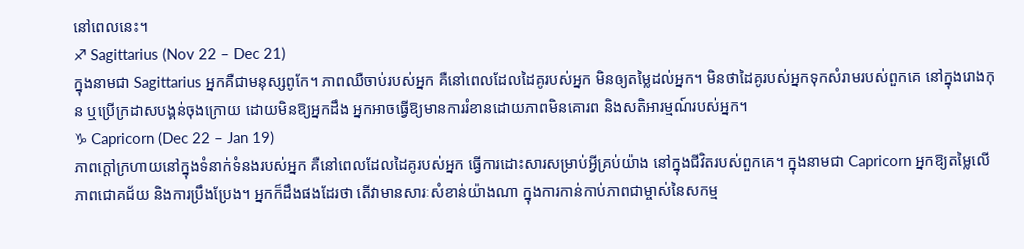នៅពេលនេះ។
♐ Sagittarius (Nov 22 – Dec 21)
ក្នុងនាមជា Sagittarius អ្នកគឺជាមនុស្សពូកែ។ ភាពឈឺចាប់របស់អ្នក គឺនៅពេលដែលដៃគូរបស់អ្នក មិនឲ្យតម្លៃដល់អ្នក។ មិនថាដៃគូរបស់អ្នកទុកសំរាមរបស់ពួកគេ នៅក្នុងរោងកុន ឬប្រើក្រដាសបង្គន់ចុងក្រោយ ដោយមិនឱ្យអ្នកដឹង អ្នកអាចធ្វើឱ្យមានការរំខានដោយភាពមិនគោរព និងសតិអារម្មណ៍របស់អ្នក។
♑ Capricorn (Dec 22 – Jan 19)
ភាពក្ដៅក្រហាយនៅក្នុងទំនាក់ទំនងរបស់អ្នក គឺនៅពេលដែលដៃគូរបស់អ្នក ធ្វើការដោះសារសម្រាប់អ្វីគ្រប់យ៉ាង នៅក្នុងជីវិតរបស់ពួកគេ។ ក្នុងនាមជា Capricorn អ្នកឱ្យតម្លៃលើភាពជោគជ័យ និងការប្រឹងប្រែង។ អ្នកក៏ដឹងផងដែរថា តើវាមានសារៈសំខាន់យ៉ាងណា ក្នុងការកាន់កាប់ភាពជាម្ចាស់នៃសកម្ម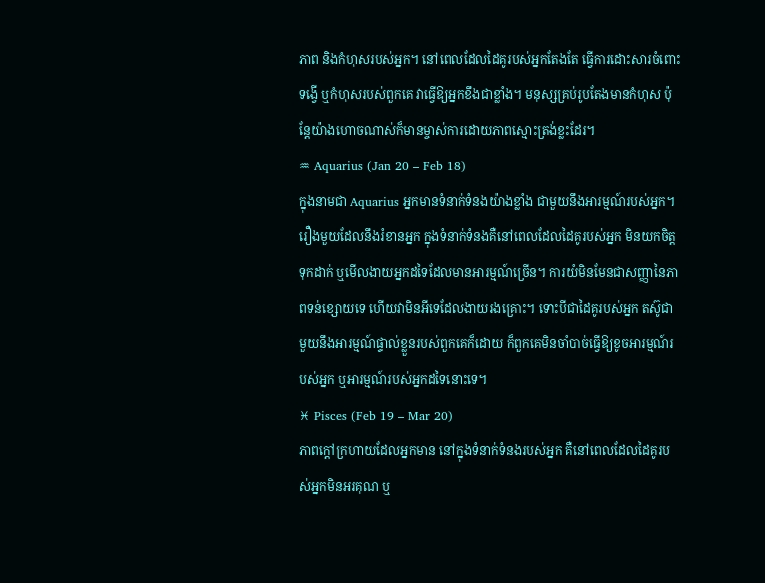ភាព និងកំហុសរបស់អ្នក។ នៅពេលដែលដៃគូរបស់អ្នកតែងតែ ធ្វើការដោះសារចំពោះទង្វើ ឬកំហុសរបស់ពួកគេ វាធ្វើឱ្យអ្នកខឹងជាខ្លាំង។ មនុស្សគ្រប់រូបតែងមានកំហុស ប៉ុន្តែយ៉ាងហោចណាស់ក៏មានម្ចាស់ការដោយភាពស្មោះត្រង់ខ្លះដែរ។
♒ Aquarius (Jan 20 – Feb 18)
ក្នុងនាមជា Aquarius អ្នកមានទំនាក់ទំនងយ៉ាងខ្លាំង ជាមួយនឹងអារម្មណ៍របស់អ្នក។ រឿងមួយដែលនឹងរំខានអ្នក ក្នុងទំនាក់ទំនងគឺនៅពេលដែលដៃគូរបស់អ្នក មិនយកចិត្តទុកដាក់ ឬមើលងាយអ្នកដទៃដែលមានអារម្មណ៍ច្រើន។ ការយំមិនមែនជាសញ្ញានៃភាពទន់ខ្សោយទេ ហើយវាមិនអីទេដែលងាយរងគ្រោះ។ ទោះបីជាដៃគូរបស់អ្នក តស៊ូជាមួយនឹងអារម្មណ៍ផ្ទាល់ខ្លួនរបស់ពួកគេក៏ដោយ ក៏ពួកគេមិនចាំបាច់ធ្វើឱ្យខូចអារម្មណ៍របស់អ្នក ឬអារម្មណ៍របស់អ្នកដទៃនោះទេ។
♓ Pisces (Feb 19 – Mar 20)
ភាពក្ដៅក្រហាយដែលអ្នកមាន នៅក្នុងទំនាក់ទំនងរបស់អ្នក គឺនៅពេលដែលដៃគូរបស់អ្នកមិនអរគុណ ឬ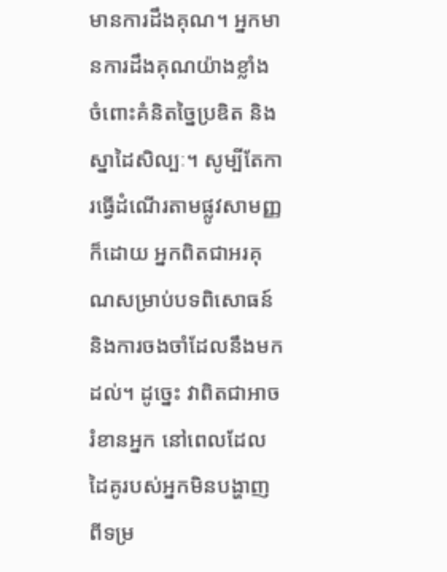មានការដឹងគុណ។ អ្នកមានការដឹងគុណយ៉ាងខ្លាំង ចំពោះគំនិតច្នៃប្រឌិត និងស្នាដៃសិល្បៈ។ សូម្បីតែការធ្វើដំណើរតាមផ្លូវសាមញ្ញក៏ដោយ អ្នកពិតជាអរគុណសម្រាប់បទពិសោធន៍ និងការចងចាំដែលនឹងមកដល់។ ដូច្នេះ វាពិតជាអាចរំខានអ្នក នៅពេលដែលដៃគូរបស់អ្នកមិនបង្ហាញ ពីទម្រ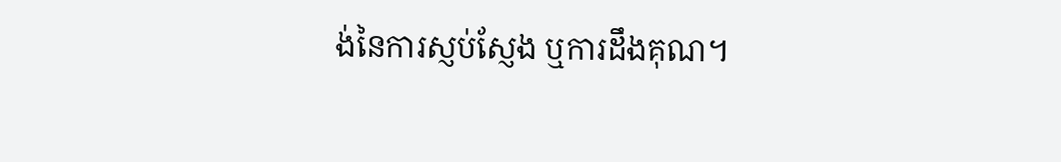ង់នៃការស្ញប់ស្ញែង ឬការដឹងគុណ។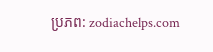ប្រភព: zodiachelps.com